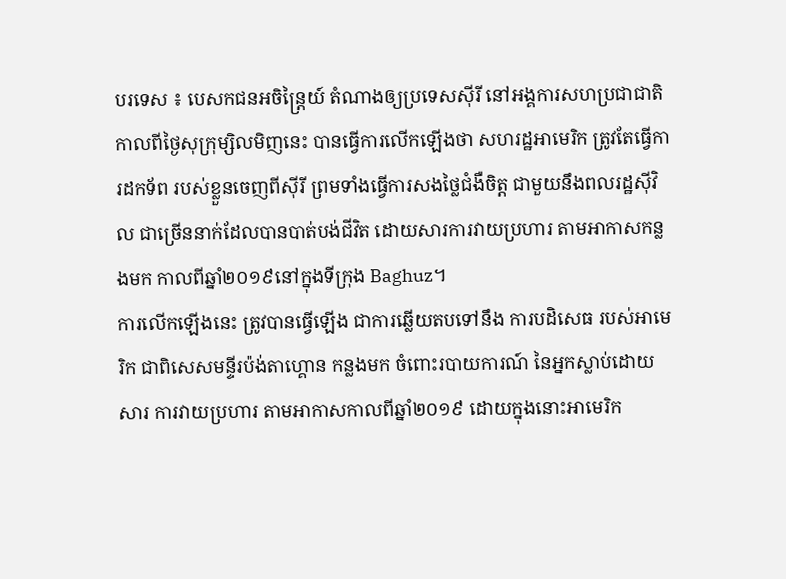បរទេស ៖ បេសកជនអចិន្ត្រៃយ៍ តំណាងឲ្យប្រទេសស៊ីរី នៅអង្គការសហប្រជាជាតិ កាលពីថ្ងៃសុក្រុម្សិលមិញនេះ បានធ្វើការលើកឡើងថា សហរដ្ឋអាមេរិក ត្រូវតែធ្វើការដកទ័ព របស់ខ្លួនចេញពីស៊ីរី ព្រមទាំងធ្វើការសងថ្លៃជំងឺចិត្ត ជាមួយនឹងពលរដ្ឋស៊ីវិល ជាច្រើននាក់ដែលបានបាត់បង់ជីវិត ដោយសារការវាយប្រហារ តាមអាកាសកន្លងមក កាលពីឆ្នាំ២០១៩នៅក្នុងទីក្រុង Baghuz។
ការលើកឡើងនេះ ត្រូវបានធ្វើឡើង ជាការឆ្លើយតបទៅនឹង ការបដិសេធ របស់អាមេរិក ជាពិសេសមន្ទីរប៉ង់តាហ្គោន កន្លងមក ចំពោះរបាយការណ៍ នៃអ្នកស្លាប់ដោយសារ ការវាយប្រហារ តាមអាកាសកាលពីឆ្នាំ២០១៩ ដោយក្នុងនោះអាមេរិក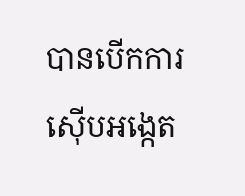បានបើកការស៊ើបអង្កេត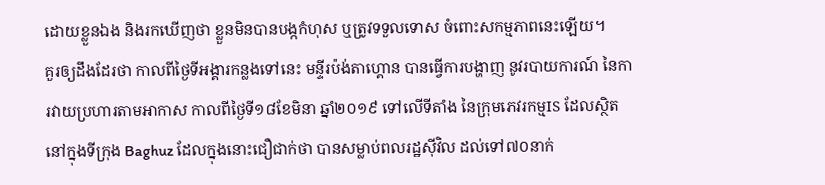ដោយខ្លួនឯង និងរកឃើញថា ខ្លួនមិនបានបង្កកំហុស ឬត្រូវទទួលទោស ចំពោះសកម្មភាពនេះឡើយ។
គួរឲ្យដឹងដែរថា កាលពីថ្ងៃទីអង្គារកន្លងទៅនេះ មន្ទីរប៉ង់តាហ្គោន បានធ្វើការបង្ហាញ នូវរបាយការណ៍ នៃការវាយប្រហារតាមអាកាស កាលពីថ្ងៃទី១៨ខែមិនា ឆ្នាំ២០១៩ ទៅលើទីតាំង នៃក្រុមភេវរកម្មIS ដែលសិ្ថតនៅក្នុងទីក្រុង Baghuz ដែលក្នុងនោះជឿជាក់ថា បានសម្លាប់ពលរដ្ឋស៊ីវិល ដល់ទៅ៧០នាក់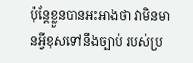ប៉ុន្តែខ្លួនបានអះអាងថា វាមិនមានអ្វីខុសទៅនឹងច្បាប់ របស់ប្រ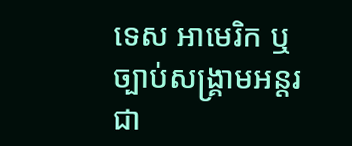ទេស អាមេរិក ឬច្បាប់សង្គ្រាមអន្តរជា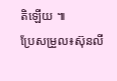តិឡើយ ៕
ប្រែសម្រួល៖ស៊ុនលី